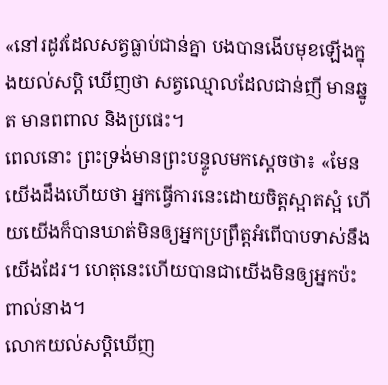«នៅរដូវដែលសត្វធ្លាប់ជាន់គ្នា បងបានងើបមុខឡើងក្នុងយល់សប្តិ ឃើញថា សត្វឈ្មោលដែលជាន់ញី មានឆ្នូត មានពពាល និងប្រផេះ។
ពេលនោះ ព្រះទ្រង់មានព្រះបន្ទូលមកស្ដេចថា៖ «មែន យើងដឹងហើយថា អ្នកធ្វើការនេះដោយចិត្តស្អាតស្អំ ហើយយើងក៏បានឃាត់មិនឲ្យអ្នកប្រព្រឹត្តអំពើបាបទាស់នឹងយើងដែរ។ ហេតុនេះហើយបានជាយើងមិនឲ្យអ្នកប៉ះពាល់នាង។
លោកយល់សប្តិឃើញ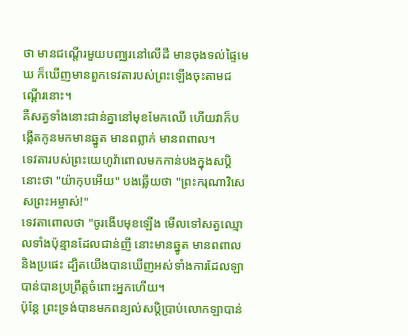ថា មានជណ្តើរមួយបញ្ឈរនៅលើដី មានចុងទល់ផ្ទៃមេឃ ក៏ឃើញមានពួកទេវតារបស់ព្រះឡើងចុះតាមជណ្តើរនោះ។
គឺសត្វទាំងនោះជាន់គ្នានៅមុខមែកឈើ ហើយវាក៏បង្កើតកូនមកមានឆ្នូត មានពព្លាក់ មានពពាល។
ទេវតារបស់ព្រះយេហូវ៉ាពោលមកកាន់បងក្នុងសប្តិនោះថា "យ៉ាកុបអើយ" បងឆ្លើយថា "ព្រះករុណាវិសេសព្រះអម្ចាស់!"
ទេវតាពោលថា "ចូរងើបមុខឡើង មើលទៅសត្វឈ្មោលទាំងប៉ុន្មានដែលជាន់ញី នោះមានឆ្នូត មានពពាល និងប្រផេះ ដ្បិតយើងបានឃើញអស់ទាំងការដែលឡាបាន់បានប្រព្រឹត្តចំពោះអ្នកហើយ។
ប៉ុន្តែ ព្រះទ្រង់បានមកពន្យល់សប្តិប្រាប់លោកឡាបាន់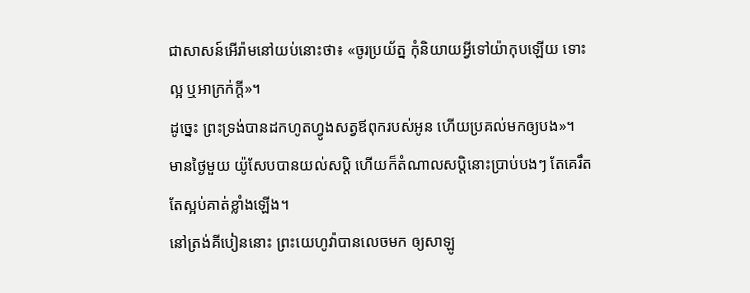ជាសាសន៍អើរ៉ាមនៅយប់នោះថា៖ «ចូរប្រយ័ត្ន កុំនិយាយអ្វីទៅយ៉ាកុបឡើយ ទោះល្អ ឬអាក្រក់ក្តី»។
ដូច្នេះ ព្រះទ្រង់បានដកហូតហ្វូងសត្វឪពុករបស់អូន ហើយប្រគល់មកឲ្យបង»។
មានថ្ងៃមួយ យ៉ូសែបបានយល់សប្តិ ហើយក៏តំណាលសប្ដិនោះប្រាប់បងៗ តែគេរឹតតែស្អប់គាត់ខ្លាំងឡើង។
នៅត្រង់គីបៀននោះ ព្រះយេហូវ៉ាបានលេចមក ឲ្យសាឡូ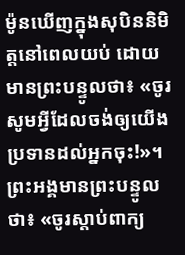ម៉ូនឃើញក្នុងសុបិននិមិត្តនៅពេលយប់ ដោយមានព្រះបន្ទូលថា៖ «ចូរសូមអ្វីដែលចង់ឲ្យយើងប្រទានដល់អ្នកចុះ!»។
ព្រះអង្គមានព្រះបន្ទូលថា៖ «ចូរស្តាប់ពាក្យ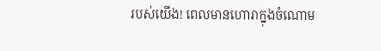របស់យើង! ពេលមានហោរាក្នុងចំណោម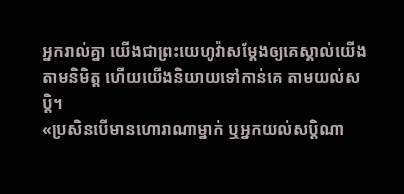អ្នករាល់គ្នា យើងជាព្រះយេហូវ៉ាសម្ដែងឲ្យគេស្គាល់យើងតាមនិមិត្ត ហើយយើងនិយាយទៅកាន់គេ តាមយល់សប្តិ។
«ប្រសិនបើមានហោរាណាម្នាក់ ឬអ្នកយល់សប្ដិណា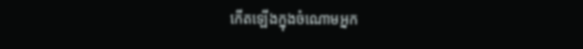កើតឡើងក្នុងចំណោមអ្នក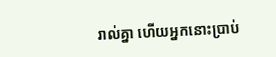រាល់គ្នា ហើយអ្នកនោះប្រាប់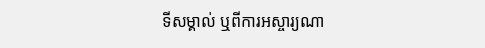ទីសម្គាល់ ឬពីការអស្ចារ្យណា